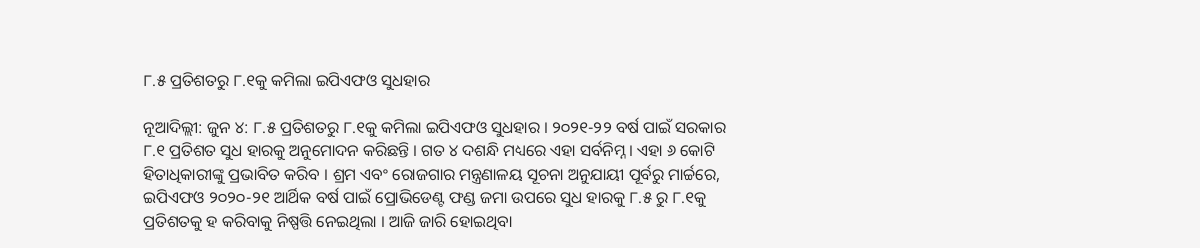୮.୫ ପ୍ରତିଶତରୁ ୮.୧କୁ କମିଲା ଇପିଏଫଓ ସୁଧହାର

ନୂଆଦିଲ୍ଲୀ: ଜୁନ ୪: ୮.୫ ପ୍ରତିଶତରୁ ୮.୧କୁ କମିଲା ଇପିଏଫଓ ସୁଧହାର । ୨୦୨୧-୨୨ ବର୍ଷ ପାଇଁ ସରକାର ୮.୧ ପ୍ରତିଶତ ସୁଧ ହାରକୁ ଅନୁମୋଦନ କରିଛନ୍ତି । ଗତ ୪ ଦଶନ୍ଧି ମଧ୍ୟରେ ଏହା ସର୍ବନିମ୍ନ । ଏହା ୬ କୋଟି ହିତାଧିକାରୀଙ୍କୁ ପ୍ରଭାବିତ କରିବ । ଶ୍ରମ ଏବଂ ରୋଜଗାର ମନ୍ତ୍ରଣାଳୟ ସୂଚନା ଅନୁଯାୟୀ ପୂର୍ବରୁ ମାର୍ଚ୍ଚରେ, ଇପିଏଫଓ ୨୦୨୦-୨୧ ଆର୍ଥିକ ବର୍ଷ ପାଇଁ ପ୍ରୋଭିଡେଣ୍ଟ ଫଣ୍ଡ ଜମା ଉପରେ ସୁଧ ହାରକୁ ୮.୫ ରୁ ୮.୧କୁ ପ୍ରତିଶତକୁ ହ କରିବାକୁ ନିଷ୍ପତ୍ତି ନେଇଥିଲା । ଆଜି ଜାରି ହୋଇଥିବା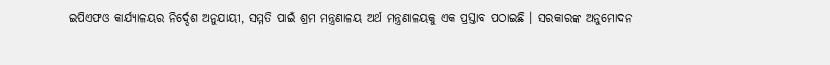ଇପିଏଫଓ କାର୍ଯ୍ୟାଳୟର ନିର୍ଦ୍ଦେଶ ଅନୁଯାୟୀ, ସମ୍ମତି ପାଇଁ ଶ୍ରମ ମନ୍ତ୍ରଣାଳୟ ଅର୍ଥ ମନ୍ତ୍ରଣାଳୟକୁ ଏକ ପ୍ରସ୍ତାବ ପଠାଇଛି । ସରକାରଙ୍କ ଅନୁମୋଦନ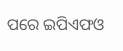ପରେ ଇପିଏଫଓ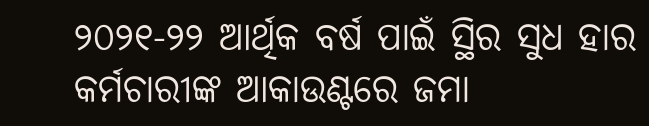୨୦୨୧-୨୨ ଆର୍ଥିକ ବର୍ଷ ପାଇଁ ସ୍ଥିର ସୁଧ ହାର କର୍ମଚାରୀଙ୍କ ଆକାଉଣ୍ଟରେ ଜମା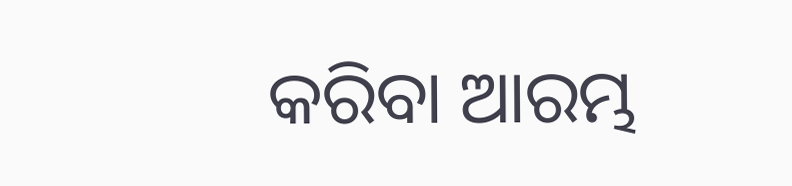କରିବା ଆରମ୍ଭ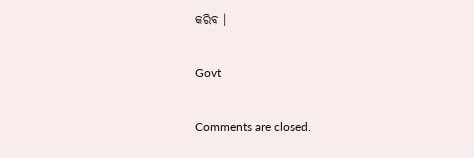କରିବ ।

Govt

Comments are closed.